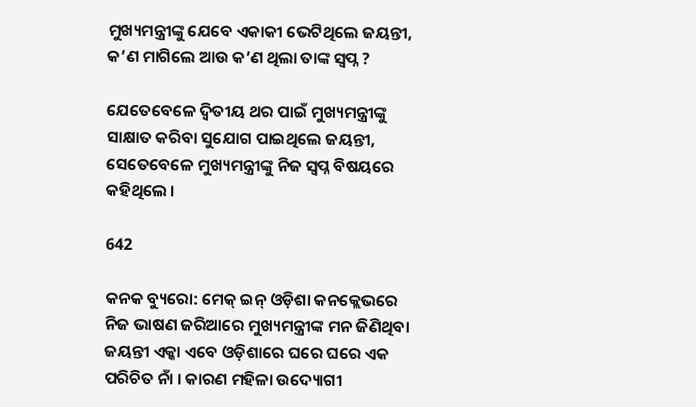ମୁଖ୍ୟମନ୍ତ୍ରୀଙ୍କୁ ଯେବେ ଏକାକୀ ଭେଟିଥିଲେ ଜୟନ୍ତୀ, କ’ଣ ମାଗିଲେ ଆଉ କ’ଣ ଥିଲା ତାଙ୍କ ସ୍ୱପ୍ନ ?

ଯେତେବେଳେ ଦ୍ୱିତୀୟ ଥର ପାଇଁ ମୁଖ୍ୟମନ୍ତ୍ରୀଙ୍କୁ ସାକ୍ଷାତ କରିବା ସୁଯୋଗ ପାଇଥିଲେ ଜୟନ୍ତୀ, ସେତେବେଳେ ମୁଖ୍ୟମନ୍ତ୍ରୀଙ୍କୁ ନିଜ ସ୍ୱପ୍ନ ବିଷୟରେ କହିଥିଲେ ।

642

କନକ ବ୍ୟୁରୋ: ମେକ୍ ଇନ୍ ଓଡ଼ିଶା କନକ୍ଲେଭରେ ନିଜ ଭାଷଣ ଜରିଆରେ ମୁଖ୍ୟମନ୍ତ୍ରୀଙ୍କ ମନ ଜିଣିଥିବା ଜୟନ୍ତୀ ଏକ୍କା ଏବେ ଓଡ଼ିଶାରେ ଘରେ ଘରେ ଏକ ପରିଚିତ ନାଁ । କାରଣ ମହିଳା ଉଦ୍ୟୋଗୀ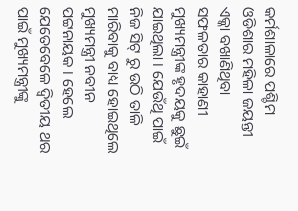କର୍ମଶାଳାରେ ପଶ୍ଚିମ ଓଡିଶାର ମହିଳା ଜୟନ୍ତୀ ଏକ୍କା ବଖାଣିଥିବା ସଫଳତାର କାହାଣୀ ମୁଖ୍ୟମନ୍ତ୍ରୀଙ୍କ ହୃଦୟକୁ ଛୁଇଁ ଯାଇଥିଲା । ଯେଉଁଥି ପାଇଁ ନିଜ ସିଟ୍ ରୁ ଉଠି ତାଳି ମାରିବାକୁ ବାଧ୍ୟ ହୋଇଥିଲେ ମୁଖ୍ୟମନ୍ତ୍ରୀ ନବୀନ ପଟ୍ଟନାୟକ । ହେଲେ ଯେତେବେଳେ ଦ୍ୱିତୀୟ ଥର ପାଇଁ ମୁଖ୍ୟମନ୍ତ୍ରୀଙ୍କୁ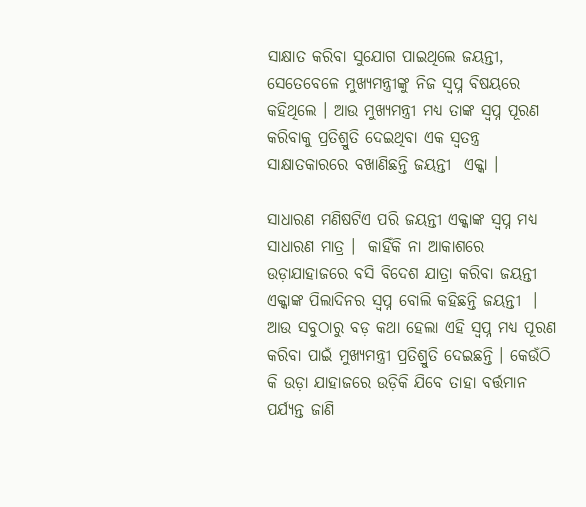ସାକ୍ଷାତ କରିବା ସୁଯୋଗ ପାଇଥିଲେ ଜୟନ୍ତୀ, ସେତେବେଳେ ମୁଖ୍ୟମନ୍ତ୍ରୀଙ୍କୁ ନିଜ ସ୍ୱପ୍ନ ବିଷୟରେ କହିଥିଲେ । ଆଉ ମୁଖ୍ୟମନ୍ତ୍ରୀ ମଧ୍ୟ ତାଙ୍କ ସ୍ୱପ୍ନ ପୂରଣ କରିବାକୁ ପ୍ରତିଶ୍ରୁତି ଦେଇଥିବା ଏକ ସ୍ୱତନ୍ତ୍ର ସାକ୍ଷାତକାରରେ ବଖାଣିଛନ୍ତି ଜୟନ୍ତୀ  ଏକ୍କା ।

ସାଧାରଣ ମଣିଷଟିଏ ପରି ଜୟନ୍ତୀ ଏକ୍କାଙ୍କ ସ୍ୱପ୍ନ ମଧ୍ୟ ସାଧାରଣ ମାତ୍ର ।  କାହିଁକି ନା ଆକାଶରେ ଉଡ଼ାଯାହାଜରେ ବସି ବିଦେଶ ଯାତ୍ରା କରିବା ଜୟନ୍ତୀ ଏକ୍କାଙ୍କ ପିଲାଦିନର ସ୍ୱପ୍ନ ବୋଲି କହିଛନ୍ତି ଜୟନ୍ତୀ  । ଆଉ ସବୁଠାରୁ ବଡ଼ କଥା ହେଲା ଏହି ସ୍ୱପ୍ନ ମଧ୍ୟ ପୂରଣ କରିବା ପାଇଁ ମୁଖ୍ୟମନ୍ତ୍ରୀ ପ୍ରତିଶ୍ରୁତି ଦେଇଛନ୍ତି । କେଉଁଠି କି ଉଡ଼ା ଯାହାଜରେ ଉଡ଼ିକି ଯିବେ ତାହା ବର୍ତ୍ତମାନ ପର୍ଯ୍ୟନ୍ତ ଜାଣି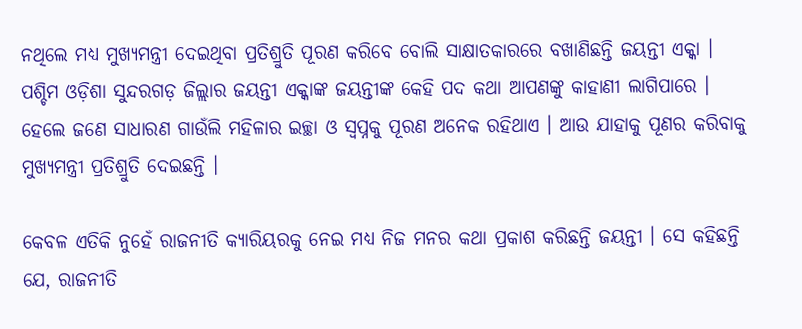ନଥିଲେ ମଧ୍ୟ ମୁଖ୍ୟମନ୍ତ୍ରୀ ଦେଇଥିବା ପ୍ରତିଶ୍ରୁତି ପୂରଣ କରିବେ ବୋଲି ସାକ୍ଷାତକାରରେ ବଖାଣିଛନ୍ତି ଜୟନ୍ତୀ ଏକ୍କା । ପଶ୍ଚିମ ଓଡ଼ିଶା ସୁନ୍ଦରଗଡ଼ ଜିଲ୍ଲାର ଜୟନ୍ତୀ ଏକ୍କାଙ୍କ ଜୟନ୍ତୀଙ୍କ କେହି ପଦ କଥା ଆପଣଙ୍କୁ କାହାଣୀ ଲାଗିପାରେ । ହେଲେ ଜଣେ ସାଧାରଣ ଗାଉଁଲି ମହିଳାର ଇଚ୍ଛା ଓ ସ୍ୱପ୍ନକୁ ପୂରଣ ଅନେକ ରହିଥାଏ । ଆଉ ଯାହାକୁ ପୂଣର କରିବାକୁ ମୁଖ୍ୟମନ୍ତ୍ରୀ ପ୍ରତିଶ୍ରୁତି ଦେଇଛନ୍ତି ।

କେବଳ ଏତିକି ନୁହେଁ ରାଜନୀତି କ୍ୟାରିୟରକୁ ନେଇ ମଧ୍ୟ ନିଜ ମନର କଥା ପ୍ରକାଶ କରିଛନ୍ତି ଜୟନ୍ତୀ । ସେ କହିଛନ୍ତି ଯେ, ରାଜନୀତି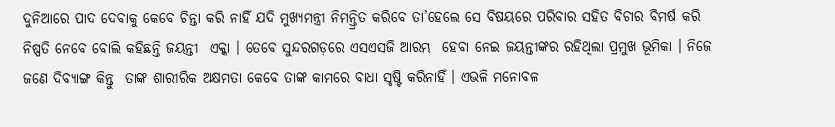ଦୁନିଆରେ ପାଦ ଦେବାକୁ କେବେ ଚିନ୍ତା କରି ନାହିଁ ଯଦି ମୁଖ୍ୟମନ୍ତ୍ରୀ ନିମନ୍ତ୍ରିତ କରିବେ ତା’ହେଲେ ସେ ବିଷୟରେ ପରିବାର ସହିତ ବିଚାର ବିମର୍ଷ କରି ନିଷ୍ପତି ନେବେ ବୋଲି କହିଛନ୍ତି ଜୟନ୍ତୀ  ଏକ୍କା । ତେବେ ସୁନ୍ଦରଗଡ଼ରେ ଏସଏସଜି ଆରମ୍ଭ  ହେବା ନେଇ ଜୟନ୍ତୀଙ୍କର ରହିଥିଲା ପ୍ରମୁଖ ଭୂମିକା । ନିଜେ ଜଣେ ଦିବ୍ୟାଙ୍ଗ କିନ୍ତୁ  ତାଙ୍କ ଶାରୀରିକ ଅକ୍ଷମତା କେବେ ତାଙ୍କ କାମରେ ବାଧା ସୃଷ୍ଟି କରିନାହିଁ । ଏଭଳି ମନୋବଳ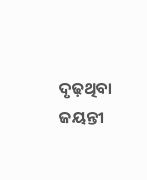ଦୃଢ଼ଥିବା ଜୟନ୍ତୀ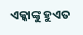ଏକ୍କାଙ୍କୁ ହୁଏତ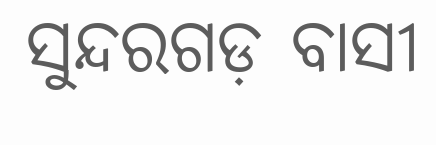ସୁନ୍ଦରଗଡ଼ ବାସୀ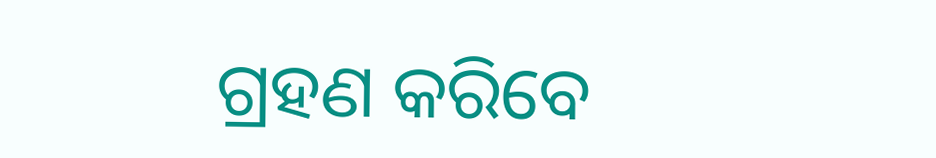ଗ୍ରହଣ କରିବେ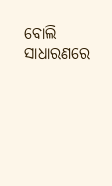ବୋଲି ସାଧାରଣରେ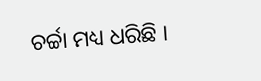ଚର୍ଚ୍ଚା ମଧ୍ୟ ଧରିଛି ।